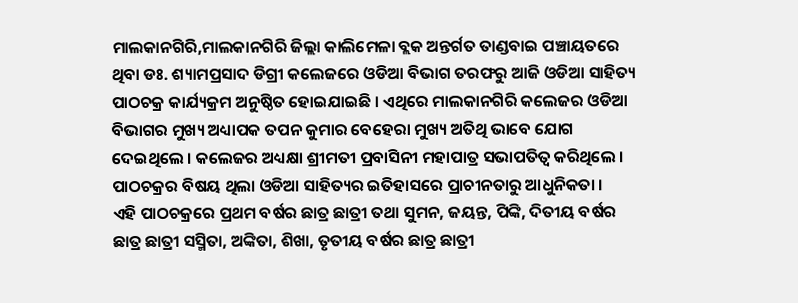ମାଲକାନଗିରି,ମାଲକାନଗିରି ଜିଲ୍ଲା କାଲିମେଳା ବ୍ଲକ ଅନ୍ତର୍ଗତ ତାଣ୍ଡବାଇ ପଞ୍ଚାୟତରେ ଥିବା ଡଃ. ଶ୍ୟାମପ୍ରସାଦ ଡିଗ୍ରୀ କଲେଜରେ ଓଡିଆ ବିଭାଗ ତରଫରୁ ଆଜି ଓଡିଆ ସାହିତ୍ୟ ପାଠଚକ୍ର କାର୍ଯ୍ୟକ୍ରମ ଅନୁଷ୍ଠିତ ହୋଇଯାଇଛି । ଏଥିରେ ମାଲକାନଗିରି କଲେଜର ଓଡିଆ ବିଭାଗର ମୁଖ୍ୟ ଅଧ୍ୟାପକ ତପନ କୁମାର ବେହେରା ମୁଖ୍ୟ ଅତିଥି ଭାବେ ଯୋଗ ଦେଇଥିଲେ । କଲେଜର ଅଧ୍ୟକ୍ଷା ଶ୍ରୀମତୀ ପ୍ରବାସିନୀ ମହାପାତ୍ର ସଭାପତିତ୍ଵ କରିଥିଲେ । ପାଠଚକ୍ରର ବିଷୟ ଥିଲା ଓଡିଆ ସାହିତ୍ୟର ଇତିହାସରେ ପ୍ରାଚୀନତାରୁ ଆଧୁନିକତା ।
ଏହି ପାଠଚକ୍ରରେ ପ୍ରଥମ ବର୍ଷର ଛାତ୍ର ଛାତ୍ରୀ ତଥା ସୁମନ, ଜୟନ୍ତ, ପିଙ୍କି, ଦିତୀୟ ବର୍ଷର ଛାତ୍ର ଛାତ୍ରୀ ସସ୍ମିତା, ଅଙ୍କିତା, ଶିଖା, ତୃତୀୟ ବର୍ଷର ଛାତ୍ର ଛାତ୍ରୀ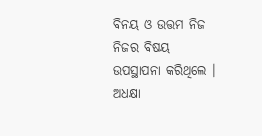ବିନୟ ଓ ଉତ୍ତମ ନିଜ ନିଜର ବିଷୟ ଉପସ୍ଥାପନା କରିଥିଲେ । ଅଧକ୍ଷା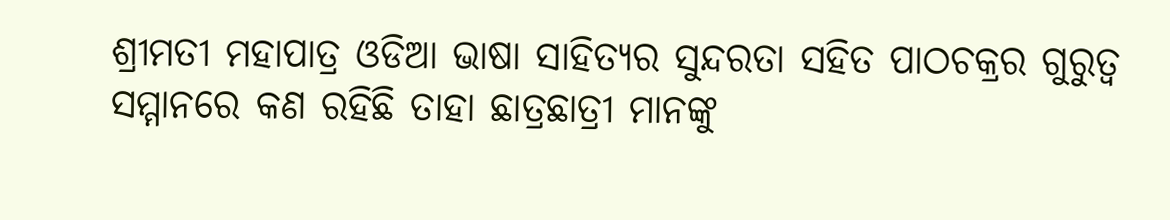ଶ୍ରୀମତୀ ମହାପାତ୍ର ଓଡିଆ ଭାଷା ସାହିତ୍ୟର ସୁନ୍ଦରତା ସହିତ ପାଠଚକ୍ରର ଗୁରୁତ୍ବ ସମ୍ମାନରେ କଣ ରହିଛି ତାହା ଛାତ୍ରଛାତ୍ରୀ ମାନଙ୍କୁ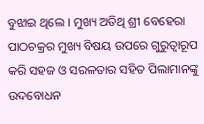ବୁଝାଇ ଥିଲେ । ମୁଖ୍ୟ ଅତିଥି ଶ୍ରୀ ବେହେରା ପାଠଚକ୍ରର ମୁଖ୍ୟ ବିଷୟ ଉପରେ ଗୁରୁତ୍ଵାରୂପ କରି ସହଜ ଓ ସରଳତାର ସହିତ ପିଲାମାନଙ୍କୁ ଉଦବୋଧନ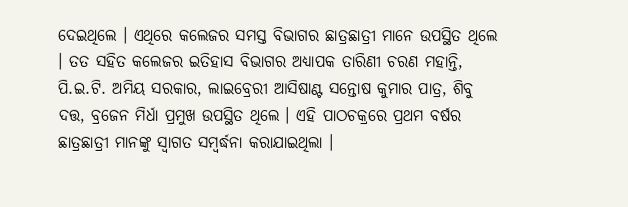ଦେଇଥିଲେ । ଏଥିରେ କଲେଜର ସମସ୍ତ ବିଭାଗର ଛାତ୍ରଛାତ୍ରୀ ମାନେ ଉପସ୍ଥିତ ଥିଲେ । ତତ ସହିତ କଲେଜର ଇତିହାସ ବିଭାଗର ଅଧ୍ୟାପକ ତାରିଣୀ ଚରଣ ମହାନ୍ତି, ପି.ଇ.ଟି. ଅମିୟ ସରକାର, ଲାଇବ୍ରେରୀ ଆସିଷାଣ୍ଟ ସନ୍ତୋଷ କୁମାର ପାତ୍ର, ଶିବୁ ଦତ୍ତ, ବ୍ରଜେନ ମିର୍ଧା ପ୍ରମୁଖ ଉପସ୍ଥିତ ଥିଲେ । ଏହି ପାଠଚକ୍ରରେ ପ୍ରଥମ ବର୍ଷର ଛାତ୍ରଛାତ୍ରୀ ମାନଙ୍କୁ ସ୍ବାଗତ ସମ୍ବର୍ଦ୍ଧନା କରାଯାଇଥିଲା ।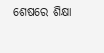ଶେଷରେ ଶିକ୍ଷା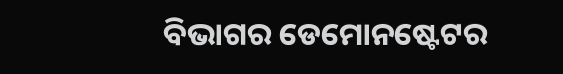ବିଭାଗର ଡେମୋନଷ୍ଟେଟର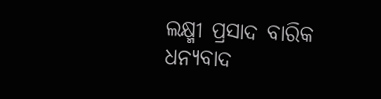ଲକ୍ଷ୍ମୀ ପ୍ରସାଦ ବାରିକ ଧନ୍ୟବାଦ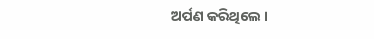ଅର୍ପଣ କରିଥିଲେ ।